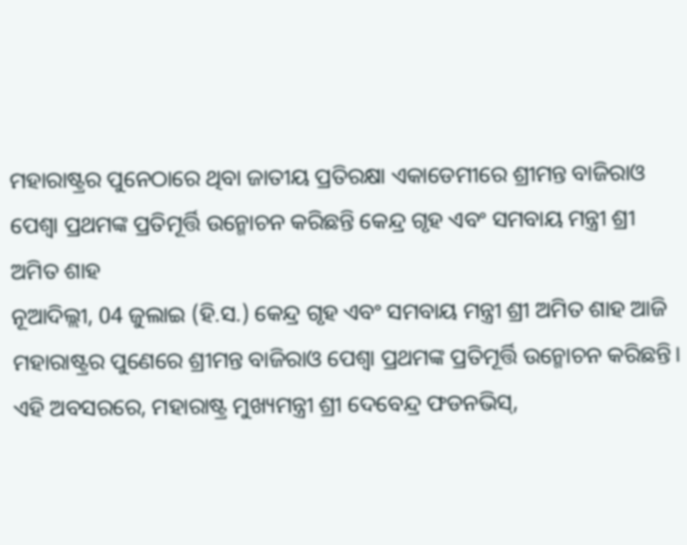ମହାରାଷ୍ଟ୍ରର ପୁନେଠାରେ ଥିବା ଜାତୀୟ ପ୍ରତିରକ୍ଷା ଏକାଡେମୀରେ ଶ୍ରୀମନ୍ତ ବାଜିରାଓ ପେଶ୍ୱା ପ୍ରଥମଙ୍କ ପ୍ରତିମୂର୍ତ୍ତି ଉନ୍ମୋଚନ କରିଛନ୍ତି କେନ୍ଦ୍ର ଗୃହ ଏବଂ ସମବାୟ ମନ୍ତ୍ରୀ ଶ୍ରୀ ଅମିତ ଶାହ
ନୂଆଦିଲ୍ଲୀ, 04 ଜୁଲାଇ (ହି.ସ.) କେନ୍ଦ୍ର ଗୃହ ଏବଂ ସମବାୟ ମନ୍ତ୍ରୀ ଶ୍ରୀ ଅମିତ ଶାହ ଆଜି ମହାରାଷ୍ଟ୍ରର ପୁଣେରେ ଶ୍ରୀମନ୍ତ ବାଜିରାଓ ପେଶ୍ୱା ପ୍ରଥମଙ୍କ ପ୍ରତିମୂର୍ତ୍ତି ଉନ୍ମୋଚନ କରିଛନ୍ତି। ଏହି ଅବସରରେ, ମହାରାଷ୍ଟ୍ର ମୁଖ୍ୟମନ୍ତ୍ରୀ ଶ୍ରୀ ଦେବେନ୍ଦ୍ର ଫଡନଭିସ୍,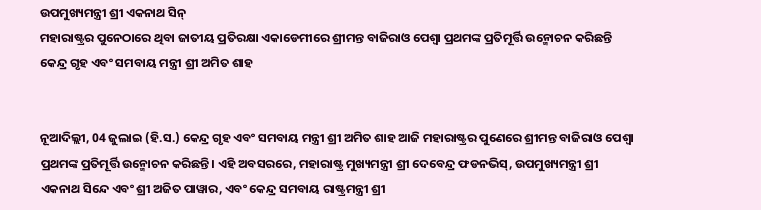ଉପମୁଖ୍ୟମନ୍ତ୍ରୀ ଶ୍ରୀ ଏକନାଥ ସିନ୍
ମହାରାଷ୍ଟ୍ରର ପୁନେଠାରେ ଥିବା ଜାତୀୟ ପ୍ରତିରକ୍ଷା ଏକାଡେମୀରେ ଶ୍ରୀମନ୍ତ ବାଜିରାଓ ପେଶ୍ୱା ପ୍ରଥମଙ୍କ ପ୍ରତିମୂର୍ତ୍ତି ଉନ୍ମୋଚନ କରିଛନ୍ତି କେନ୍ଦ୍ର ଗୃହ ଏବଂ ସମବାୟ ମନ୍ତ୍ରୀ ଶ୍ରୀ ଅମିତ ଶାହ


ନୂଆଦିଲ୍ଲୀ, 04 ଜୁଲାଇ (ହି.ସ.) କେନ୍ଦ୍ର ଗୃହ ଏବଂ ସମବାୟ ମନ୍ତ୍ରୀ ଶ୍ରୀ ଅମିତ ଶାହ ଆଜି ମହାରାଷ୍ଟ୍ରର ପୁଣେରେ ଶ୍ରୀମନ୍ତ ବାଜିରାଓ ପେଶ୍ୱା ପ୍ରଥମଙ୍କ ପ୍ରତିମୂର୍ତ୍ତି ଉନ୍ମୋଚନ କରିଛନ୍ତି। ଏହି ଅବସରରେ, ମହାରାଷ୍ଟ୍ର ମୁଖ୍ୟମନ୍ତ୍ରୀ ଶ୍ରୀ ଦେବେନ୍ଦ୍ର ଫଡନଭିସ୍, ଉପମୁଖ୍ୟମନ୍ତ୍ରୀ ଶ୍ରୀ ଏକନାଥ ସିନ୍ଦେ ଏବଂ ଶ୍ରୀ ଅଜିତ ପାୱାର, ଏବଂ କେନ୍ଦ୍ର ସମବାୟ ରାଷ୍ଟ୍ରମନ୍ତ୍ରୀ ଶ୍ରୀ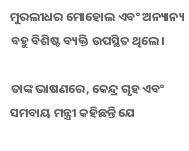ମୁରଲୀଧର ମୋହୋଲ ଏବଂ ଅନ୍ୟାନ୍ୟ ବହୁ ବିଶିଷ୍ଟ ବ୍ୟକ୍ତି ଉପସ୍ଥିତ ଥିଲେ।

ତାଙ୍କ ଭାଷଣରେ, କେନ୍ଦ୍ର ଗୃହ ଏବଂ ସମବାୟ ମନ୍ତ୍ରୀ କହିଛନ୍ତି ଯେ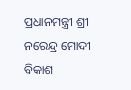ପ୍ରଧାନମନ୍ତ୍ରୀ ଶ୍ରୀ ନରେନ୍ଦ୍ର ମୋଦୀ ବିକାଶ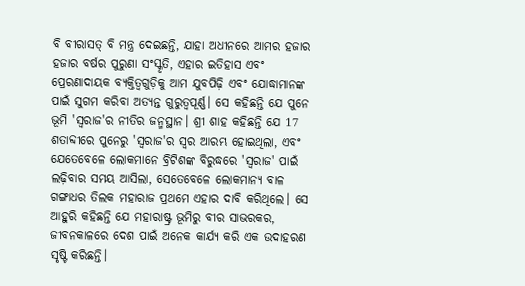ବି ବୀରାସତ୍ ବି ମନ୍ତ୍ର ଦେଇଛନ୍ତି, ଯାହା ଅଧୀନରେ ଆମର ହଜାର ହଜାର ବର୍ଷର ପୁରୁଣା ସଂସ୍କୃତି, ଏହାର ଇତିହାସ ଏବଂ ପ୍ରେରଣାଦାୟକ ବ୍ୟକ୍ତିତ୍ୱଗୁଡ଼ିକୁ ଆମ ଯୁବପିଢ଼ି ଏବଂ ଯୋଦ୍ଧାମାନଙ୍କ ପାଇଁ ସୁଗମ କରିବା ଅତ୍ୟନ୍ତ ଗୁରୁତ୍ୱପୂର୍ଣ୍ଣ। ସେ କହିଛନ୍ତି ଯେ ପୁନେ ଭୂମି 'ସ୍ୱରାଜ'ର ନୀତିର ଜନ୍ମସ୍ଥାନ। ଶ୍ରୀ ଶାହ କହିଛନ୍ତି ଯେ 17 ଶତାବ୍ଦୀରେ ପୁନେରୁ 'ସ୍ୱରାଜ'ର ସ୍ୱର ଆରମ୍ଭ ହୋଇଥିଲା, ଏବଂ ଯେତେବେଳେ ଲୋକମାନେ ବ୍ରିଟିଶଙ୍କ ବିରୁଦ୍ଧରେ 'ସ୍ୱରାଜ' ପାଇଁ ଲଢ଼ିବାର ସମୟ ଆସିଲା, ସେତେବେଳେ ଲୋକମାନ୍ୟ ବାଳ ଗଙ୍ଗାଧର ତିଲକ ମହାରାଜ ପ୍ରଥମେ ଏହାର ଦାବି କରିଥିଲେ। ସେ ଆହୁରି କହିଛନ୍ତି ଯେ ମହାରାଷ୍ଟ୍ର ଭୂମିରୁ ବୀର ସାଭରକର, ଜୀବନକାଳରେ ଦେଶ ପାଇଁ ଅନେକ କାର୍ଯ୍ୟ କରି ଏକ ଉଦାହରଣ ସୃଷ୍ଟି କରିଛନ୍ତି।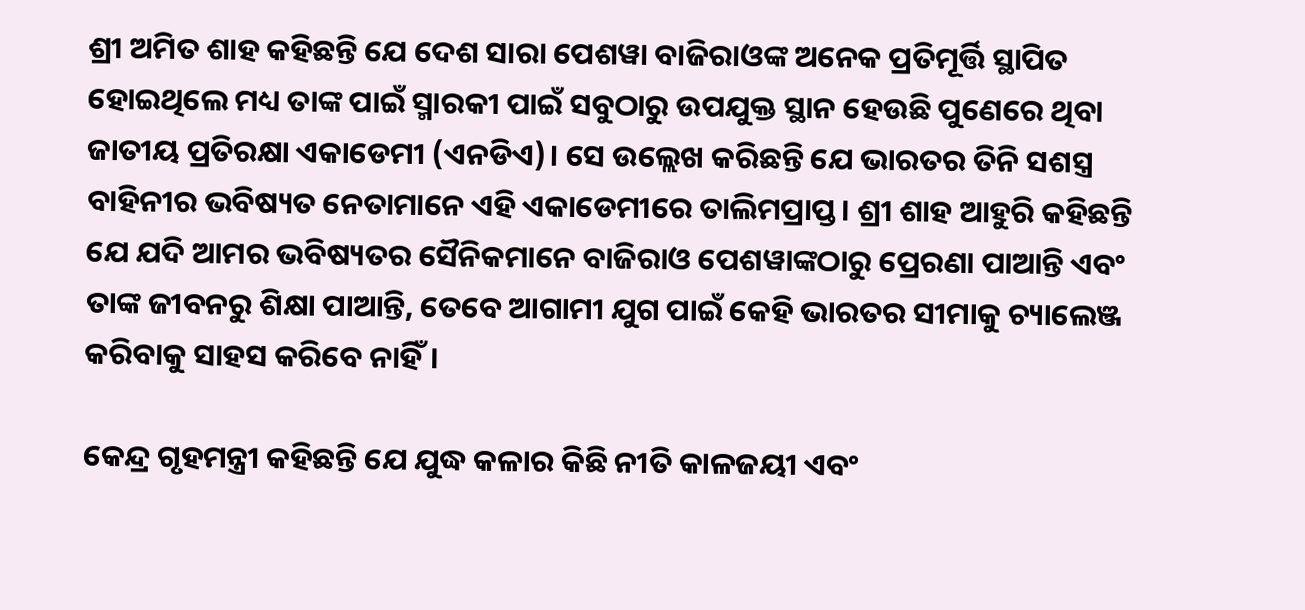ଶ୍ରୀ ଅମିତ ଶାହ କହିଛନ୍ତି ଯେ ଦେଶ ସାରା ପେଶୱା ବାଜିରାଓଙ୍କ ଅନେକ ପ୍ରତିମୂର୍ତ୍ତି ସ୍ଥାପିତ ହୋଇଥିଲେ ମଧ୍ୟ ତାଙ୍କ ପାଇଁ ସ୍ମାରକୀ ପାଇଁ ସବୁଠାରୁ ଉପଯୁକ୍ତ ସ୍ଥାନ ହେଉଛି ପୁଣେରେ ଥିବା ଜାତୀୟ ପ୍ରତିରକ୍ଷା ଏକାଡେମୀ (ଏନଡିଏ)। ସେ ଉଲ୍ଲେଖ କରିଛନ୍ତି ଯେ ଭାରତର ତିନି ସଶସ୍ତ୍ର ବାହିନୀର ଭବିଷ୍ୟତ ନେତାମାନେ ଏହି ଏକାଡେମୀରେ ତାଲିମପ୍ରାପ୍ତ। ଶ୍ରୀ ଶାହ ଆହୁରି କହିଛନ୍ତି ଯେ ଯଦି ଆମର ଭବିଷ୍ୟତର ସୈନିକମାନେ ବାଜିରାଓ ପେଶୱାଙ୍କଠାରୁ ପ୍ରେରଣା ପାଆନ୍ତି ଏବଂ ତାଙ୍କ ଜୀବନରୁ ଶିକ୍ଷା ପାଆନ୍ତି, ତେବେ ଆଗାମୀ ଯୁଗ ପାଇଁ କେହି ଭାରତର ସୀମାକୁ ଚ୍ୟାଲେଞ୍ଜ କରିବାକୁ ସାହସ କରିବେ ନାହିଁ।

କେନ୍ଦ୍ର ଗୃହମନ୍ତ୍ରୀ କହିଛନ୍ତି ଯେ ଯୁଦ୍ଧ କଳାର କିଛି ନୀତି କାଳଜୟୀ ଏବଂ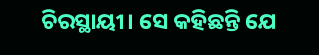ଚିରସ୍ଥାୟୀ। ସେ କହିଛନ୍ତି ଯେ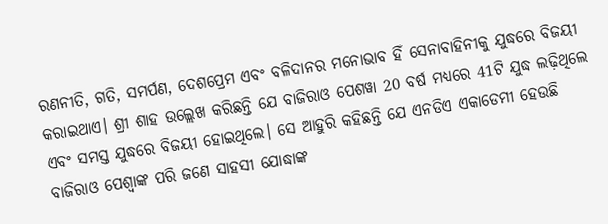ରଣନୀତି, ଗତି, ସମର୍ପଣ, ଦେଶପ୍ରେମ ଏବଂ ବଳିଦାନର ମନୋଭାବ ହିଁ ସେନାବାହିନୀକୁ ଯୁଦ୍ଧରେ ବିଜୟୀ କରାଇଥାଏ। ଶ୍ରୀ ଶାହ ଉଲ୍ଲେଖ କରିଛନ୍ତି ଯେ ବାଜିରାଓ ପେଶୱା 20 ବର୍ଷ ମଧ୍ୟରେ 41ଟି ଯୁଦ୍ଧ ଲଢ଼ିଥିଲେ ଏବଂ ସମସ୍ତ ଯୁଦ୍ଧରେ ବିଜୟୀ ହୋଇଥିଲେ। ସେ ଆହୁରି କହିଛନ୍ତି ଯେ ଏନଡିଏ ଏକାଡେମୀ ହେଉଛି ବାଜିରାଓ ପେଶ୍ବାଙ୍କ ପରି ଜଣେ ସାହସୀ ଯୋଦ୍ଧାଙ୍କ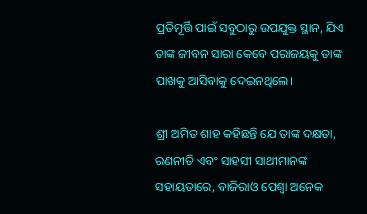ପ୍ରତିମୂର୍ତ୍ତି ପାଇଁ ସବୁଠାରୁ ଉପଯୁକ୍ତ ସ୍ଥାନ, ଯିଏ ତାଙ୍କ ଜୀବନ ସାରା କେବେ ପରାଜୟକୁ ତାଙ୍କ ପାଖକୁ ଆସିବାକୁ ଦେଇନଥିଲେ।

ଶ୍ରୀ ଅମିତ ଶାହ କହିଛନ୍ତି ଯେ ତାଙ୍କ ଦକ୍ଷତା, ରଣନୀତି ଏବଂ ସାହସୀ ସାଥୀମାନଙ୍କ ସହାୟତାରେ, ବାଜିରାଓ ପେଶ୍ବା ଅନେକ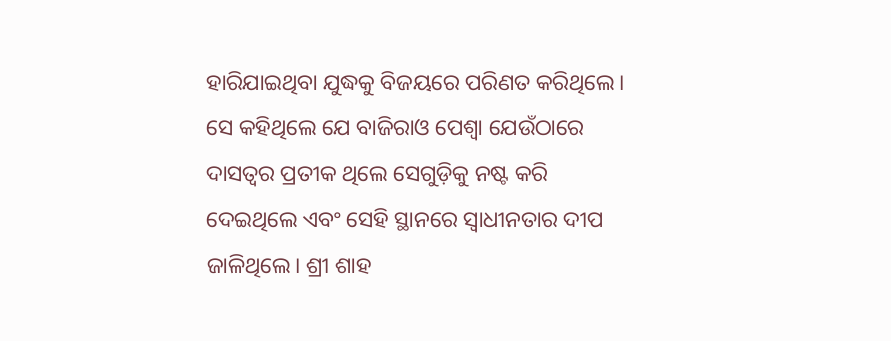ହାରିଯାଇଥିବା ଯୁଦ୍ଧକୁ ବିଜୟରେ ପରିଣତ କରିଥିଲେ। ସେ କହିଥିଲେ ଯେ ବାଜିରାଓ ପେଶ୍ବା ଯେଉଁଠାରେ ଦାସତ୍ୱର ପ୍ରତୀକ ଥିଲେ ସେଗୁଡ଼ିକୁ ନଷ୍ଟ କରି ଦେଇଥିଲେ ଏବଂ ସେହି ସ୍ଥାନରେ ସ୍ୱାଧୀନତାର ଦୀପ ଜାଳିଥିଲେ। ଶ୍ରୀ ଶାହ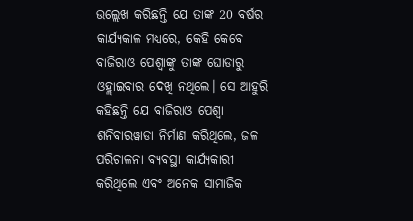ଉଲ୍ଲେଖ କରିଛନ୍ତି ଯେ ତାଙ୍କ 20 ବର୍ଷର କାର୍ଯ୍ୟକାଳ ମଧ୍ୟରେ, କେହି କେବେ ବାଜିରାଓ ପେଶ୍ବାଙ୍କୁ ତାଙ୍କ ଘୋଡାରୁ ଓହ୍ଲାଇବାର ଦେଖି ନଥିଲେ। ସେ ଆହୁରି କହିଛନ୍ତି ଯେ ବାଜିରାଓ ପେଶ୍ବା ଶନିବାରୱାଡା ନିର୍ମାଣ କରିଥିଲେ, ଜଳ ପରିଚାଳନା ବ୍ୟବସ୍ଥା କାର୍ଯ୍ୟକାରୀ କରିଥିଲେ ଏବଂ ଅନେକ ସାମାଜିକ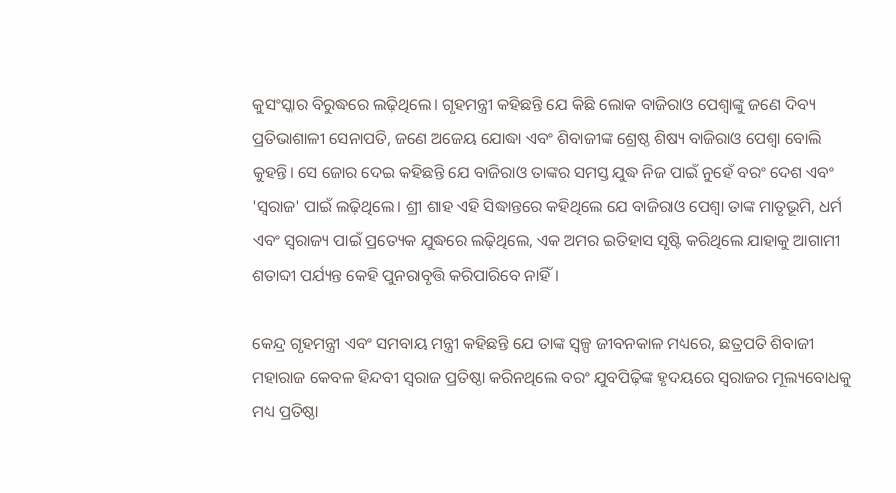କୁସଂସ୍କାର ବିରୁଦ୍ଧରେ ଲଢ଼ିଥିଲେ। ଗୃହମନ୍ତ୍ରୀ କହିଛନ୍ତି ଯେ କିଛି ଲୋକ ବାଜିରାଓ ପେଶ୍ବାଙ୍କୁ ଜଣେ ଦିବ୍ୟ ପ୍ରତିଭାଶାଳୀ ସେନାପତି, ଜଣେ ଅଜେୟ ଯୋଦ୍ଧା ଏବଂ ଶିବାଜୀଙ୍କ ଶ୍ରେଷ୍ଠ ଶିଷ୍ୟ ବାଜିରାଓ ପେଶ୍ବା ବୋଲି କୁହନ୍ତି। ସେ ଜୋର ଦେଇ କହିଛନ୍ତି ଯେ ବାଜିରାଓ ତାଙ୍କର ସମସ୍ତ ଯୁଦ୍ଧ ନିଜ ପାଇଁ ନୁହେଁ ବରଂ ଦେଶ ଏବଂ 'ସ୍ୱରାଜ' ପାଇଁ ଲଢ଼ିଥିଲେ। ଶ୍ରୀ ଶାହ ଏହି ସିଦ୍ଧାନ୍ତରେ କହିଥିଲେ ଯେ ବାଜିରାଓ ପେଶ୍ୱା ତାଙ୍କ ମାତୃଭୂମି, ଧର୍ମ ଏବଂ ସ୍ୱରାଜ୍ୟ ପାଇଁ ପ୍ରତ୍ୟେକ ଯୁଦ୍ଧରେ ଲଢ଼ିଥିଲେ, ଏକ ଅମର ଇତିହାସ ସୃଷ୍ଟି କରିଥିଲେ ଯାହାକୁ ଆଗାମୀ ଶତାବ୍ଦୀ ପର୍ଯ୍ୟନ୍ତ କେହି ପୁନରାବୃତ୍ତି କରିପାରିବେ ନାହିଁ।

କେନ୍ଦ୍ର ଗୃହମନ୍ତ୍ରୀ ଏବଂ ସମବାୟ ମନ୍ତ୍ରୀ କହିଛନ୍ତି ଯେ ତାଙ୍କ ସ୍ୱଳ୍ପ ଜୀବନକାଳ ମଧ୍ୟରେ, ଛତ୍ରପତି ଶିବାଜୀ ମହାରାଜ କେବଳ ହିନ୍ଦବୀ ସ୍ୱରାଜ ପ୍ରତିଷ୍ଠା କରିନଥିଲେ ବରଂ ଯୁବପିଢ଼ିଙ୍କ ହୃଦୟରେ ସ୍ୱରାଜର ମୂଲ୍ୟବୋଧକୁ ମଧ୍ୟ ପ୍ରତିଷ୍ଠା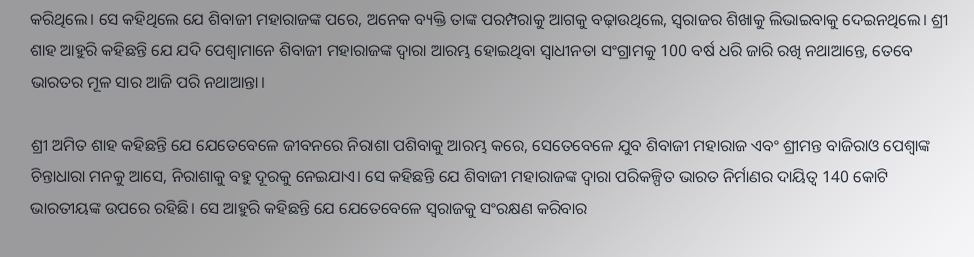କରିଥିଲେ। ସେ କହିଥିଲେ ଯେ ଶିବାଜୀ ମହାରାଜଙ୍କ ପରେ, ଅନେକ ବ୍ୟକ୍ତି ତାଙ୍କ ପରମ୍ପରାକୁ ଆଗକୁ ବଢ଼ାଉଥିଲେ, ସ୍ୱରାଜର ଶିଖାକୁ ଲିଭାଇବାକୁ ଦେଇନଥିଲେ। ଶ୍ରୀ ଶାହ ଆହୁରି କହିଛନ୍ତି ଯେ ଯଦି ପେଶ୍ବାମାନେ ଶିବାଜୀ ମହାରାଜଙ୍କ ଦ୍ୱାରା ଆରମ୍ଭ ହୋଇଥିବା ସ୍ୱାଧୀନତା ସଂଗ୍ରାମକୁ 100 ବର୍ଷ ଧରି ଜାରି ରଖି ନଥାଆନ୍ତେ, ତେବେ ଭାରତର ମୂଳ ସାର ଆଜି ପରି ନଥାଆନ୍ତା।

ଶ୍ରୀ ଅମିତ ଶାହ କହିଛନ୍ତି ଯେ ଯେତେବେଳେ ଜୀବନରେ ନିରାଶା ପଶିବାକୁ ଆରମ୍ଭ କରେ, ସେତେବେଳେ ଯୁବ ଶିବାଜୀ ମହାରାଜ ଏବଂ ଶ୍ରୀମନ୍ତ ବାଜିରାଓ ପେଶ୍ବାଙ୍କ ଚିନ୍ତାଧାରା ମନକୁ ଆସେ, ନିରାଶାକୁ ବହୁ ଦୂରକୁ ନେଇଯାଏ। ସେ କହିଛନ୍ତି ଯେ ଶିବାଜୀ ମହାରାଜଙ୍କ ଦ୍ୱାରା ପରିକଳ୍ପିତ ଭାରତ ନିର୍ମାଣର ଦାୟିତ୍ୱ 140 କୋଟି ଭାରତୀୟଙ୍କ ଉପରେ ରହିଛି। ସେ ଆହୁରି କହିଛନ୍ତି ଯେ ଯେତେବେଳେ ସ୍ୱରାଜକୁ ସଂରକ୍ଷଣ କରିବାର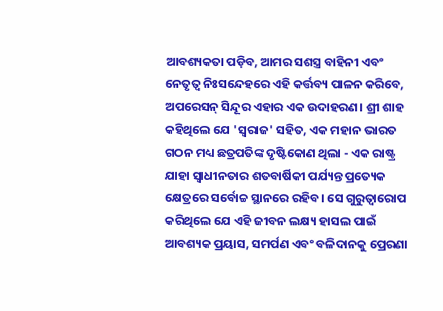ଆବଶ୍ୟକତା ପଡ଼ିବ, ଆମର ସଶସ୍ତ୍ର ବାହିନୀ ଏବଂ ନେତୃତ୍ୱ ନିଃସନ୍ଦେହରେ ଏହି କର୍ତ୍ତବ୍ୟ ପାଳନ କରିବେ, ଅପରେସନ୍ ସିନ୍ଦୂର ଏହାର ଏକ ଉଦାହରଣ। ଶ୍ରୀ ଶାହ କହିଥିଲେ ଯେ 'ସ୍ୱରାଜ' ସହିତ, ଏକ ମହାନ ଭାରତ ଗଠନ ମଧ୍ୟ ଛତ୍ରପତିଙ୍କ ଦୃଷ୍ଟିକୋଣ ଥିଲା - ଏକ ରାଷ୍ଟ୍ର ଯାହା ସ୍ୱାଧୀନତାର ଶତବାର୍ଷିକୀ ପର୍ଯ୍ୟନ୍ତ ପ୍ରତ୍ୟେକ କ୍ଷେତ୍ରରେ ସର୍ବୋଚ୍ଚ ସ୍ଥାନରେ ରହିବ। ସେ ଗୁରୁତ୍ୱାରୋପ କରିଥିଲେ ଯେ ଏହି ଜୀବନ ଲକ୍ଷ୍ୟ ହାସଲ ପାଇଁ ଆବଶ୍ୟକ ପ୍ରୟାସ, ସମର୍ପଣ ଏବଂ ବଳିଦାନକୁ ପ୍ରେରଣା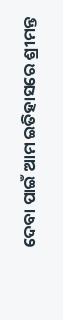ଦେବା ପାଇଁ ଆମ ଇତିହାସରେ ଶ୍ରୀମନ୍ତ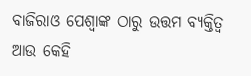ବାଜିରାଓ ପେଶ୍ୱାଙ୍କ ଠାରୁ ଉତ୍ତମ ବ୍ୟକ୍ତିତ୍ୱ ଆଉ କେହି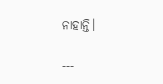ନାହାନ୍ତି।

---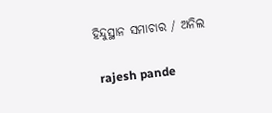ହିନ୍ଦୁସ୍ଥାନ ସମାଚାର / ଅନିଲ


 rajesh pande